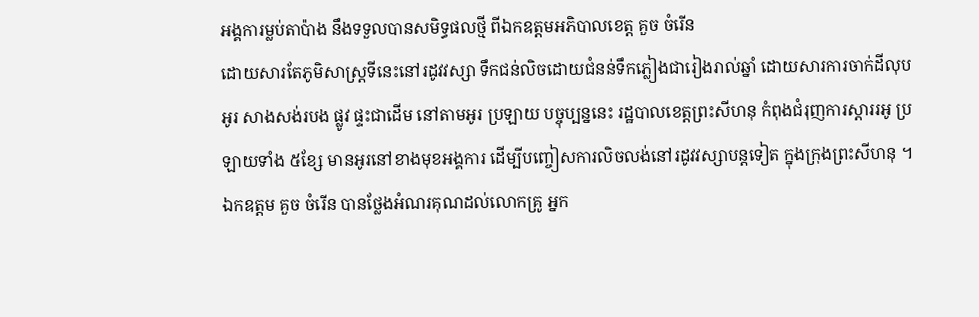អង្គការម្លប់តាប៉ាង នឹងទទួលបានសមិទ្ធផលថ្មី ពីឯកឧត្តមអភិបាលខេត្ត គួច ចំរើន
ដោយសារតែភូមិសាស្ត្រទីនេះនៅរដូវវស្សា ទឹកជន់លិចដោយជំនន់ទឹកភ្លៀងជារៀងរាល់ឆ្នាំ ដោយសារការចាក់ដីលុបអូរ សាងសង់របង ផ្លូវ ផ្ទះជាដើម នៅតាមអូរ ប្រឡាយ បច្ចុប្បន្ននេះ រដ្ឋបាលខេត្តព្រះសីហនុ កំពុងជំរុញការស្តាររអូ ប្រឡាយទាំង ៥ខ្សែ មានអូរនៅខាងមុខអង្គការ ដើម្បីបញ្ចៀសការលិចលង់នៅរដូវវស្សាបន្តទៀត ក្នុងក្រុងព្រះសីហនុ ។ ឯកឧត្តម គួច ចំរើន បានថ្លែងអំណរគុណដល់លោកគ្រូ អ្នក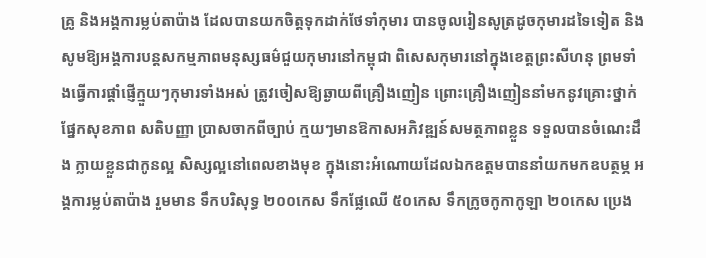គ្រូ និងអង្គការម្លប់តាប៉ាង ដែលបានយកចិត្តទុកដាក់ថែទាំកុមារ បានចូលរៀនសូត្រដូចកុមារដទៃទៀត និងសូមឱ្យអង្គការបន្តសកម្មភាពមនុស្សធម៌ជួយកុមារនៅកម្ពុជា ពិសេសកុមារនៅក្នុងខេត្តព្រះសីហនុ ព្រមទាំងធ្វើការផ្តាំផ្ញើក្មួយៗកុមារទាំងអស់ ត្រូវចៀសឱ្យឆ្ងាយពីគ្រឿងញៀន ព្រោះគ្រឿងញៀននាំមកនូវគ្រោះថ្នាក់ផ្នែកសុខភាព សតិបញ្ញា ប្រាសចាកពីច្បាប់ ក្មយៗមានឱកាសអភិវឌ្ឍន៍សមត្ថភាពខ្លួន ទទួលបានចំណេះដឹង ក្លាយខ្លួនជាកូនល្អ សិស្សល្អនៅពេលខាងមុខ ក្នុងនោះអំណោយដែលឯកឧត្តមបាននាំយកមកឧបត្ថម្ភ អង្គការម្លប់តាប៉ាង រួមមាន ទឹកបរិសុទ្ធ ២០០កេស ទឹកផ្លែឈើ ៥០កេស ទឹកក្រូចកូកាកូឡា ២០កេស ប្រេង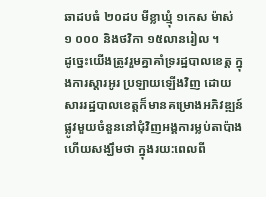ឆាដបធំ ២០ដប មីខ្លាឃ្មុំ ១កេស ម៉ាស់ ១ ០០០ និងថវិកា ១៥លានរៀល ។
ដូច្នេះយើងត្រូវរួមគ្នាគាំទ្ររដ្ឋបាលខេត្ត ក្នុងការស្តារអូរ ប្រឡាយឡើងវិញ ដោយសាររដ្ឋបាលខេត្តក៏មានគម្រោងអភិវឌ្ឍន៍ផ្លូវមួយចំនួននៅជុំវិញអង្គការម្លប់តាប៉ាង ហើយសង្ឃឹមថា ក្នុងរយ:ពេលពី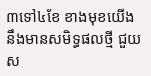៣ទៅ៤ខែ ខាងមុខយើងនឹងមានសមិទ្ធផលថ្មី ជួយស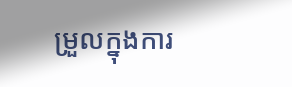ម្រួលក្នុងការ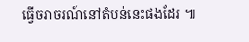ធ្វើចរាចរណ៍នៅតំបន់នេះផងដែរ ៕